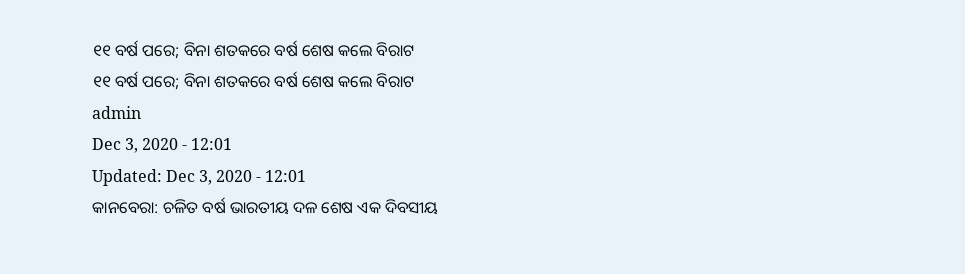୧୧ ବର୍ଷ ପରେ; ବିନା ଶତକରେ ବର୍ଷ ଶେଷ କଲେ ବିରାଟ
୧୧ ବର୍ଷ ପରେ; ବିନା ଶତକରେ ବର୍ଷ ଶେଷ କଲେ ବିରାଟ
admin
Dec 3, 2020 - 12:01
Updated: Dec 3, 2020 - 12:01
କାନବେରା: ଚଳିତ ବର୍ଷ ଭାରତୀୟ ଦଳ ଶେଷ ଏକ ଦିବସୀୟ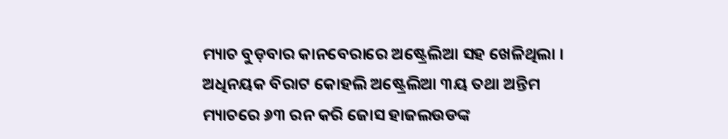ମ୍ୟାଚ ବୁଡ଼ବାର କାନବେରାରେ ଅଷ୍ଟ୍ରେଲିଆ ସହ ଖେଳିଥିଲା । ଅଧିନୟକ ବିରାଟ କୋହଲି ଅଷ୍ଟ୍ରେଲିଆ ୩ୟ ତଥା ଅନ୍ତିମ ମ୍ୟାଚରେ ୬୩ ରନ କରି ଜୋସ ହାଜଲଉଡଙ୍କ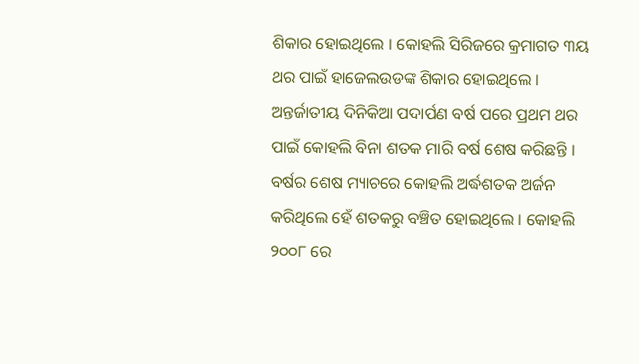ଶିକାର ହୋଇଥିଲେ । କୋହଲି ସିରିଜରେ କ୍ରମାଗତ ୩ୟ ଥର ପାଇଁ ହାଜେଲଉଡଙ୍କ ଶିକାର ହୋଇଥିଲେ । ଅନ୍ତର୍ଜାତୀୟ ଦିନିକିଆ ପଦାର୍ପଣ ବର୍ଷ ପରେ ପ୍ରଥମ ଥର ପାଇଁ କୋହଲି ବିନା ଶତକ ମାରି ବର୍ଷ ଶେଷ କରିଛନ୍ତି । ବର୍ଷର ଶେଷ ମ୍ୟାଚରେ କୋହଲି ଅର୍ଦ୍ଧଶତକ ଅର୍ଜନ କରିଥିଲେ ହେଁ ଶତକରୁ ବଞ୍ଚିତ ହୋଇଥିଲେ । କୋହଲି ୨୦୦୮ ରେ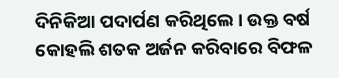ଦିନିକିଆ ପଦାର୍ପଣ କରିଥିଲେ । ଉକ୍ତ ବର୍ଷ କୋହଲି ଶତକ ଅର୍ଜନ କରିବାରେ ବିଫଳ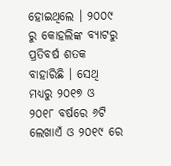ହୋଇଥିଲେ । ୨୦୦୯ ରୁ କୋହଲିଙ୍କ ବ୍ୟାଟରୁ ପ୍ରତିବର୍ଷ ଶତକ ବାହାରିଛି । ସେଥି ମଧ୍ୟରୁ ୨୦୧୭ ଓ ୨୦୧୮ ବର୍ଷରେ ୬ଟି ଲେଖାଏଁ ଓ ୨୦୧୯ ରେ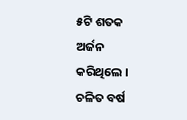୫ଟି ଶତକ ଅର୍ଜନ କରିଥିଲେ । ଚଳିତ ବର୍ଷ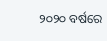୨୦୨୦ ବର୍ଷରେ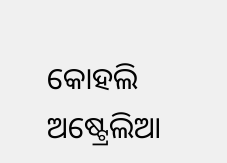କୋହଲି ଅଷ୍ଟ୍ରେଲିଆ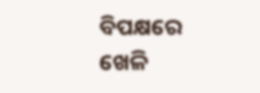ବିପକ୍ଷରେ ଖେଳି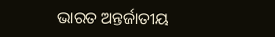ଭାରତ ଅନ୍ତର୍ଜାତୀୟ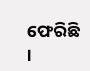ଫେରିଛି ।